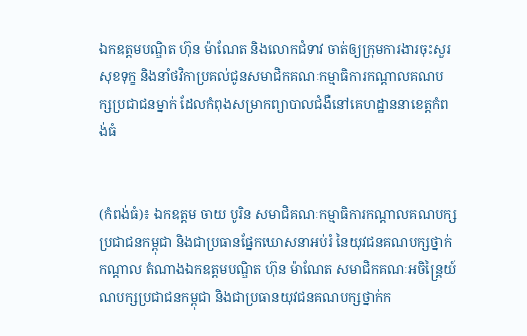ឯកឧត្តមបណ្ឌិត ហ៊ុន ម៉ាណែត និងលោកជំទាវ ចាត់ឲ្យក្រុមការងារចុះសួរសុខទុក្ខ និងនាំថវិកាប្រគល់ជូនសមាជិកគណៈកម្មាធិការកណ្តាលគណបក្សប្រជាជនម្នាក់ ដែលកំពុងសម្រាកព្យាបាលជំងឺនៅគេហដ្ឋាននាខេត្តកំពង់ធំ


(កំពង់ធំ)៖ ឯកឧត្តម ចាយ បូរិន សមាជិគណៈកម្មាធិការកណ្តាលគណបក្សប្រជាជនកម្ពុជា និងជាប្រធានផ្នែកឃោសនាអប់រំ នៃយុវជនគណបក្សថ្នាក់កណ្តាល តំណាងឯកឧត្តមបណ្ឌិត ហ៊ុន ម៉ាណែត សមាជិកគណៈអចិន្ត្រៃយ៍ ណបក្សប្រជាជនកម្ពុជា និងជាប្រធានយុវជនគណបក្សថ្នាក់ក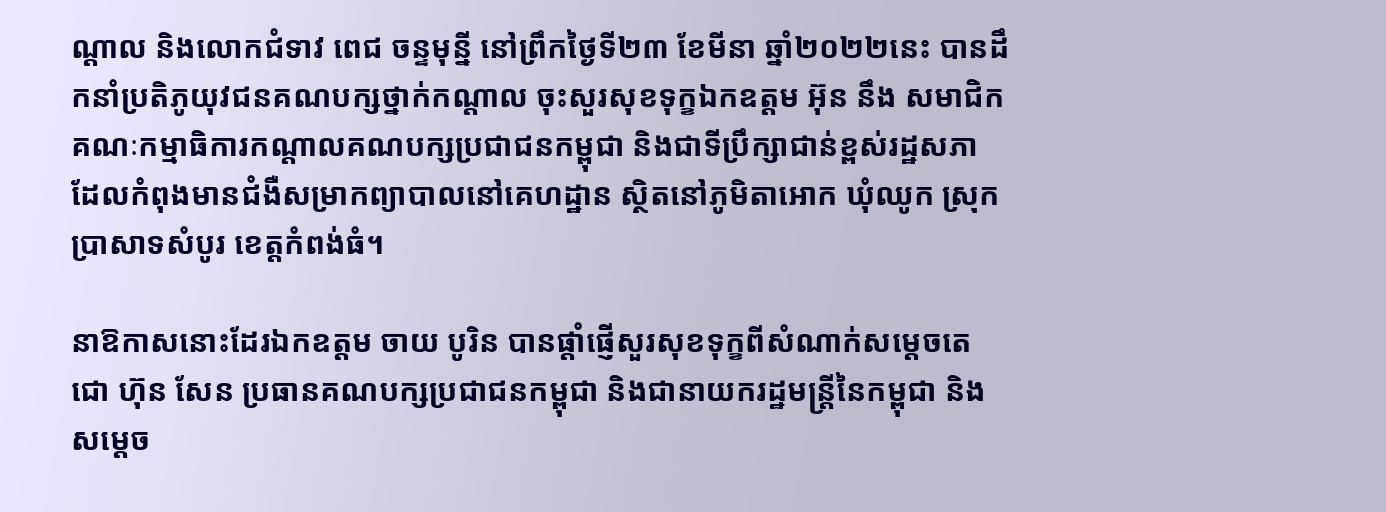ណ្តាល និងលោកជំទាវ ពេជ ចន្ទមុន្នី នៅព្រឹកថ្ងៃទី២៣ ខែមីនា ឆ្នាំ២០២២នេះ បានដឹកនាំប្រតិភូយុវជនគណបក្សថ្នាក់កណ្តាល ចុះសួរសុខទុក្ខឯកឧត្តម អ៊ុន នឹង សមាជិកគណៈកម្មាធិការកណ្តាលគណបក្សប្រជាជនកម្ពុជា និងជាទីប្រឹក្សាជាន់ខ្ពស់រដ្ឋសភា ដែលកំពុងមានជំងឺសម្រាកព្យាបាលនៅគេហដ្ឋាន ស្ថិតនៅភូមិតាអោក ឃុំឈូក ស្រុកប្រាសាទសំបូរ ខេត្តកំពង់ធំ។

នាឱកាសនោះដែរឯកឧត្តម ចាយ បូរិន បានផ្តាំផ្ញើសួរសុខទុក្ខពីសំណាក់សម្តេចតេជោ ហ៊ុន សែន ប្រធានគណបក្សប្រជាជនកម្ពុជា និងជានាយករដ្ឋមន្រ្តីនៃកម្ពុជា និងសម្តេច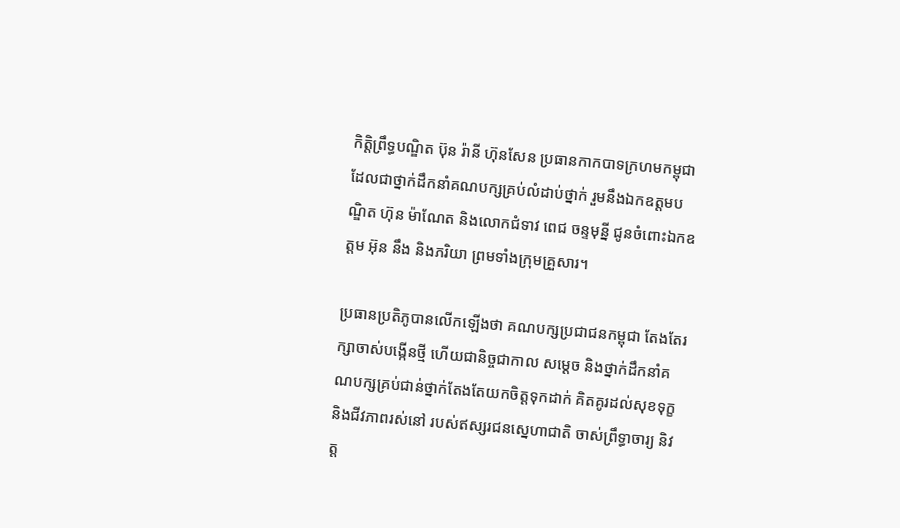កិត្តិព្រឹទ្ធបណ្ឌិត ប៊ុន រ៉ានី ហ៊ុនសែន ប្រធានកាកបាទក្រហមកម្ពុជា ដែលជាថ្នាក់ដឹកនាំគណបក្សគ្រប់លំដាប់ថ្នាក់ រួមនឹងឯកឧត្តមបណ្ឌិត ហ៊ុន ម៉ាណែត និងលោកជំទាវ ពេជ ចន្ទមុន្នី ជូនចំពោះឯកឧត្តម អ៊ុន នឹង និងភរិយា ព្រមទាំងក្រុមគ្រួសារ។

ប្រធានប្រតិភូបានលើកឡើងថា គណបក្សប្រជាជនកម្ពុជា តែងតែរក្សាចាស់បង្កើនថ្មី ហើយជានិច្ចជាកាល សម្តេច និងថ្នាក់ដឹកនាំគណបក្សគ្រប់ជាន់ថ្នាក់តែងតែយកចិត្តទុកដាក់ គិតគូរដល់សុខទុក្ខ និងជីវភាពរស់នៅ របស់ឥស្សរជនស្នេហាជាតិ ចាស់ព្រឹទ្ធាចារ្យ និវត្ត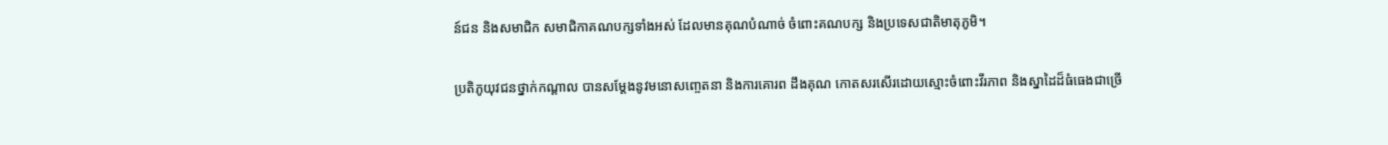ន៍ជន និងសមាជិក សមាជិកាគណបក្សទាំងអស់ ដែលមានគុណបំណាច់ ចំពោះគណបក្ស និងប្រទេសជាតិមាតុភូមិ។

ប្រតិភូយុវជនថ្នាក់កណ្តាល បានសម្ដែងនូវមនោសញ្ចេតនា និងការគោរព ដឹងគុណ កោតសរសើរដោយស្មោះចំពោះវីរភាព និងស្នាដៃដ៏ធំធេងជាច្រើ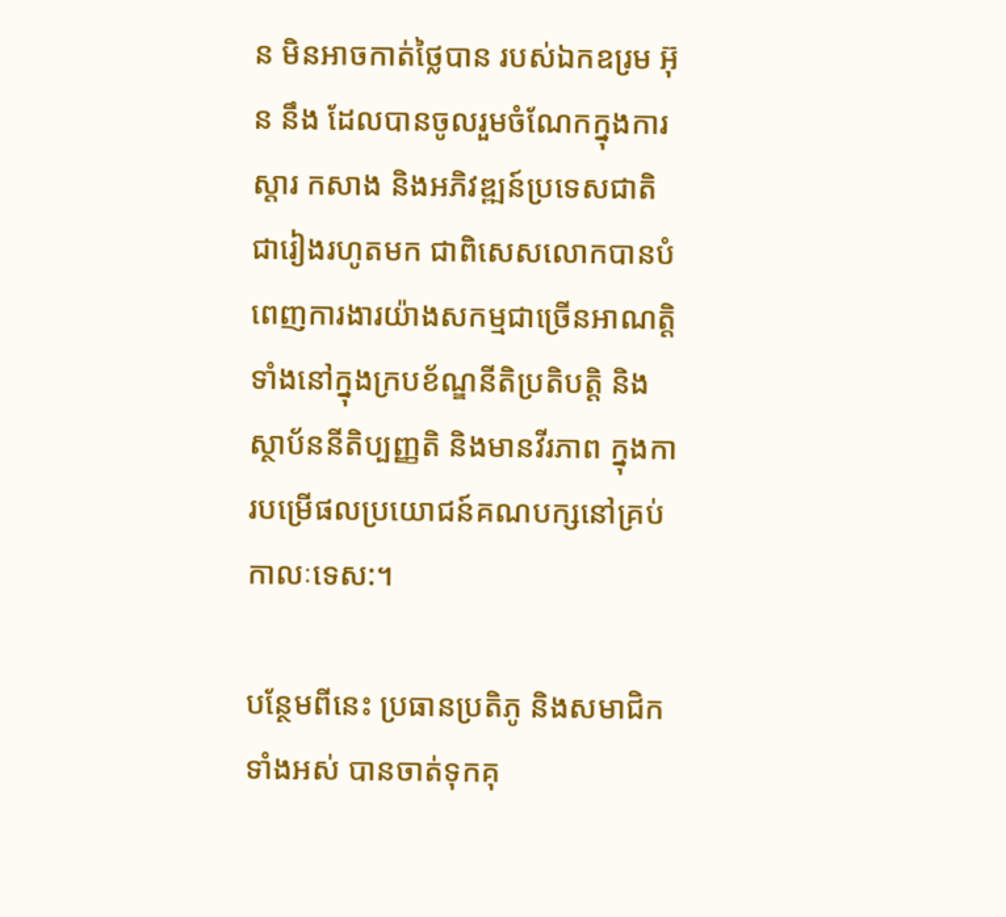ន មិនអាចកាត់ថ្លៃបាន របស់ឯកឧរ្រម អ៊ុន នឹង ដែលបានចូលរួមចំណែកក្នុងការស្តារ កសាង និងអភិវឌ្ឍន៍ប្រទេសជាតិ ជារៀងរហូតមក ជាពិសេសលោកបានបំពេញការងារយ៉ាងសកម្មជាច្រើនអាណត្តិ ទាំងនៅក្នុងក្របខ័ណ្ឌនីតិប្រតិបត្តិ និងស្ថាប័ននីតិប្បញ្ញតិ និងមានវីរភាព ក្នុងការបម្រើផលប្រយោជន៍គណបក្សនៅគ្រប់កាលៈទេស:។

បន្ថែមពីនេះ ប្រធានប្រតិភូ និងសមាជិកទាំងអស់ បានចាត់ទុកគុ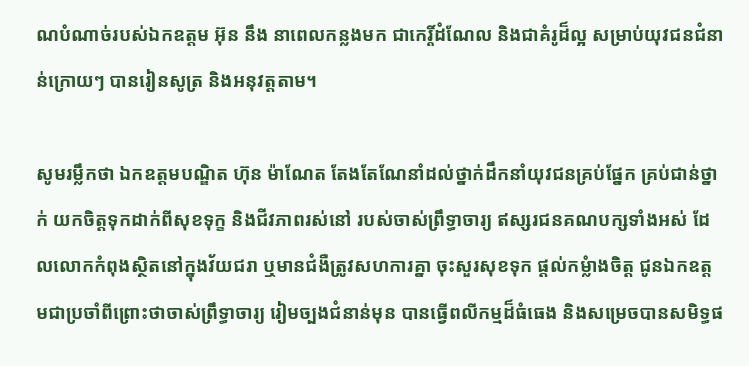ណបំណាច់របស់ឯកឧត្តម អ៊ុន នឹង នាពេលកន្លងមក ជាកេរ្តិ៍ដំណែល និងជាគំរូដ៏ល្អ សម្រាប់យុវជនជំនាន់ក្រោយៗ បានរៀនសូត្រ និងអនុវត្តតាម។

សូមរម្លឹកថា ឯកឧត្តមបណ្ឌិត ហ៊ុន ម៉ាណែត តែងតែណែនាំដល់ថ្នាក់ដឹកនាំយុវជនគ្រប់ផ្នែក គ្រប់ជាន់ថ្នាក់ យកចិត្តទុកដាក់ពីសុខទុក្ខ និងជីវភាពរស់នៅ របស់ចាស់ព្រឹទ្ធាចារ្យ ឥស្សរជនគណបក្សទាំងអស់ ដែលលោកកំពុងស្ថិតនៅក្នុងវ័យជរា ឬមានជំងឺត្រូវសហការគ្នា ចុះសួរសុខទុក ផ្តល់កម្លំាងចិត្ត ជូនឯកឧត្តមជាប្រចាំពីព្រោះថាចាស់ព្រឹទ្ធាចារ្យ រៀមច្បងជំនាន់មុន បានធ្វើពលីកម្មដ៏ធំធេង និងសម្រេចបានសមិទ្ធផ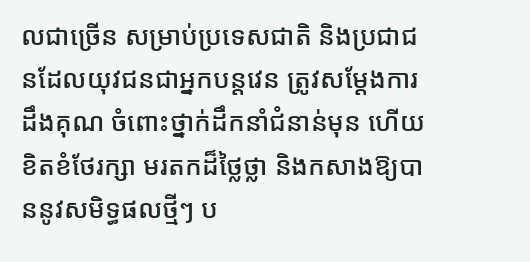លជាច្រើន សម្រាប់ប្រទេសជាតិ និងប្រជាជនដែលយុវជនជាអ្នកបន្តវេន ត្រូវសម្ដែងការដឹងគុណ ចំពោះថ្នាក់ដឹកនាំជំនាន់មុន ហើយខិតខំថែរក្សា មរតកដ៏ថ្លៃថ្លា និងកសាងឱ្យបាននូវសមិទ្ធផលថ្មីៗ ប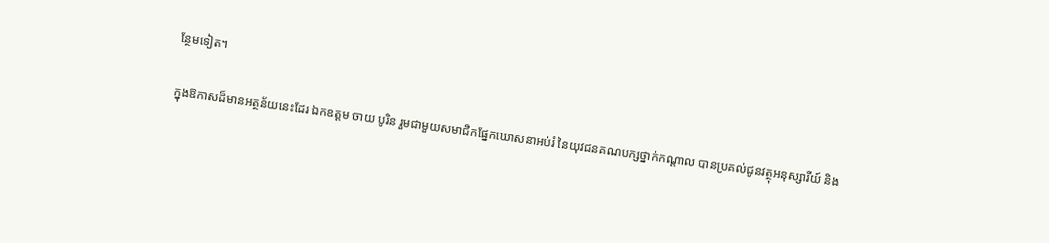ន្ថែមទៀត។

ក្នុងឱកាសដ៏មានអត្ថន័យនេះដែរ ឯកឧត្តម ចាយ បូរិន រួមជាមួយសមាជិកផ្នែកឃោសនាអប់រំ នៃយុវជនគណបក្សថ្នាក់កណ្តាល បានប្រគល់ជូនវត្ថុអនុស្សារីយ៍ និង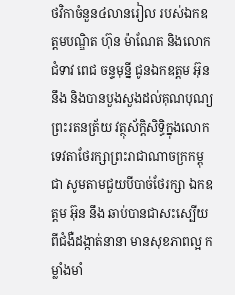ថវិកាចំនួន៤លានរៀល របស់ឯកឧត្តមបណ្ឌិត ហ៊ុន ម៉ាណែត និងលោកជំទាវ ពេជ ចន្ទមុន្នី ជូនឯកឧត្តម អ៊ុន នឹង និងបានបួងសួងដល់គុណបុណ្យព្រះរតនត្រ័យ វត្ថុស័ក្ដិសិទ្ធិក្នុងលោក ទេវតាថែរក្សាព្រះរាជាណាចក្រកម្ពុជា សូមតាមជួយបីបាច់ថែរក្សា ឯកឧត្តម អ៊ុន នឹង ឆាប់បានជាសះស្បេីយ ពីជំងឺដង្កាត់នានា មានសុខភាពល្អ កម្លាំងមាំ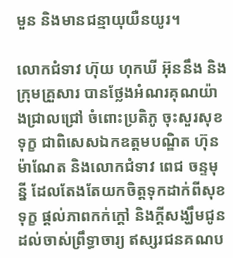មួន និងមានជន្មាយុយឺនយូរ។

លោកជំទាវ ហ៊ុយ ហុកឃី អ៊ុននឹង និងក្រុមគ្រួសារ បានថ្លែងអំណរគុណយ៉ាងជ្រាលជ្រៅ ចំពោះប្រតិភូ ចុះសួរសុខទុក្ខ ជាពិសេសឯកឧត្តមបណ្ឌិត ហ៊ុន ម៉ាណែត និងលោកជំទាវ ពេជ ចន្ទមុន្នី ដែលតែងតែយកចិត្តទុកដាក់ពីសុខទុក្ខ ផ្តល់ភាពកក់ក្តៅ និងក្តីសង្ឃឹមជូនដល់ចាស់ព្រឹទ្ធាចារ្យ ឥស្សរជនគណប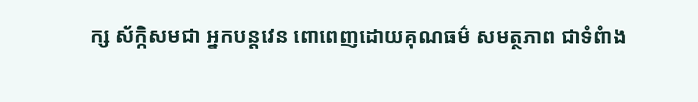ក្ស ស័ក្កិសមជា អ្នកបន្តវេន ពោពេញដោយគុណធម៌ សមត្ថភាព ជាទំពំាង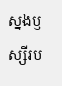ស្នងឫស្សីរប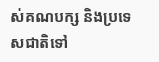ស់គណបក្ស និងប្រទេសជាតិទៅ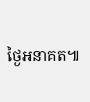ថ្ងៃអនាគត៕